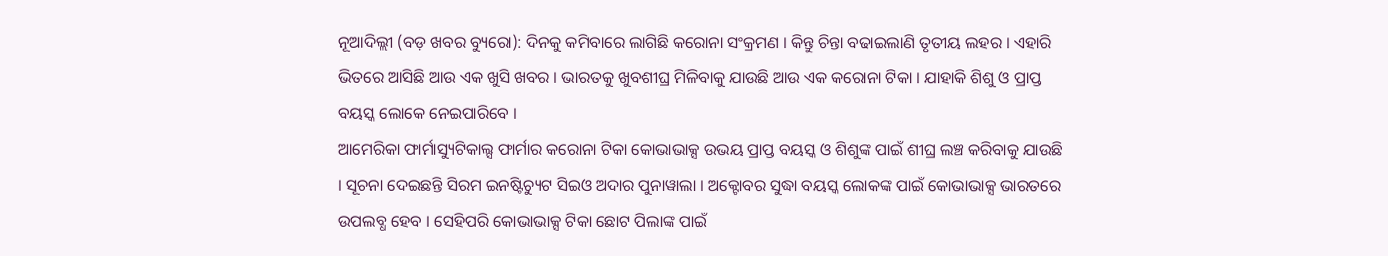ନୂଆଦିଲ୍ଲୀ (ବଡ଼ ଖବର ବ୍ୟୁରୋ): ଦିନକୁ କମିବାରେ ଲାଗିଛି କରୋନା ସଂକ୍ରମଣ । କିନ୍ତୁ ଚିନ୍ତା ବଢାଇଲାଣି ତୃତୀୟ ଲହର । ଏହାରି ଭିତରେ ଆସିଛି ଆଉ ଏକ ଖୁସି ଖବର । ଭାରତକୁ ଖୁବଶୀଘ୍ର ମିଳିବାକୁ ଯାଉଛି ଆଉ ଏକ କରୋନା ଟିକା । ଯାହାକି ଶିଶୁ ଓ ପ୍ରାପ୍ତ ବୟସ୍କ ଲୋକେ ନେଇପାରିବେ ।
ଆମେରିକା ଫାର୍ମାସ୍ୟୁଟିକାଲ୍ସ ଫାର୍ମାର କରୋନା ଟିକା କୋଭାଭାକ୍ସ ଉଭୟ ପ୍ରାପ୍ତ ବୟସ୍କ ଓ ଶିଶୁଙ୍କ ପାଇଁ ଶୀଘ୍ର ଲଞ୍ଚ କରିବାକୁ ଯାଉଛି । ସୂଚନା ଦେଇଛନ୍ତି ସିରମ ଇନଷ୍ଟିଚ୍ୟୁଟ ସିଇଓ ଅଦାର ପୁନାୱାଲା । ଅକ୍ଟୋବର ସୁଦ୍ଧା ବୟସ୍କ ଲୋକଙ୍କ ପାଇଁ କୋଭାଭାକ୍ସ ଭାରତରେ ଉପଲବ୍ଧ ହେବ । ସେହିପରି କୋଭାଭାକ୍ସ ଟିକା ଛୋଟ ପିଲାଙ୍କ ପାଇଁ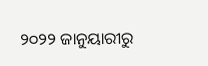୨୦୨୨ ଜାନୁୟାରୀରୁ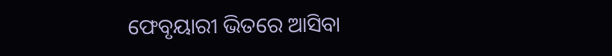ଫେବୃୟାରୀ ଭିତରେ ଆସିବା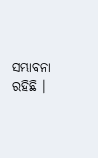ସମ୍ଭାବନା ରହିଛି ।